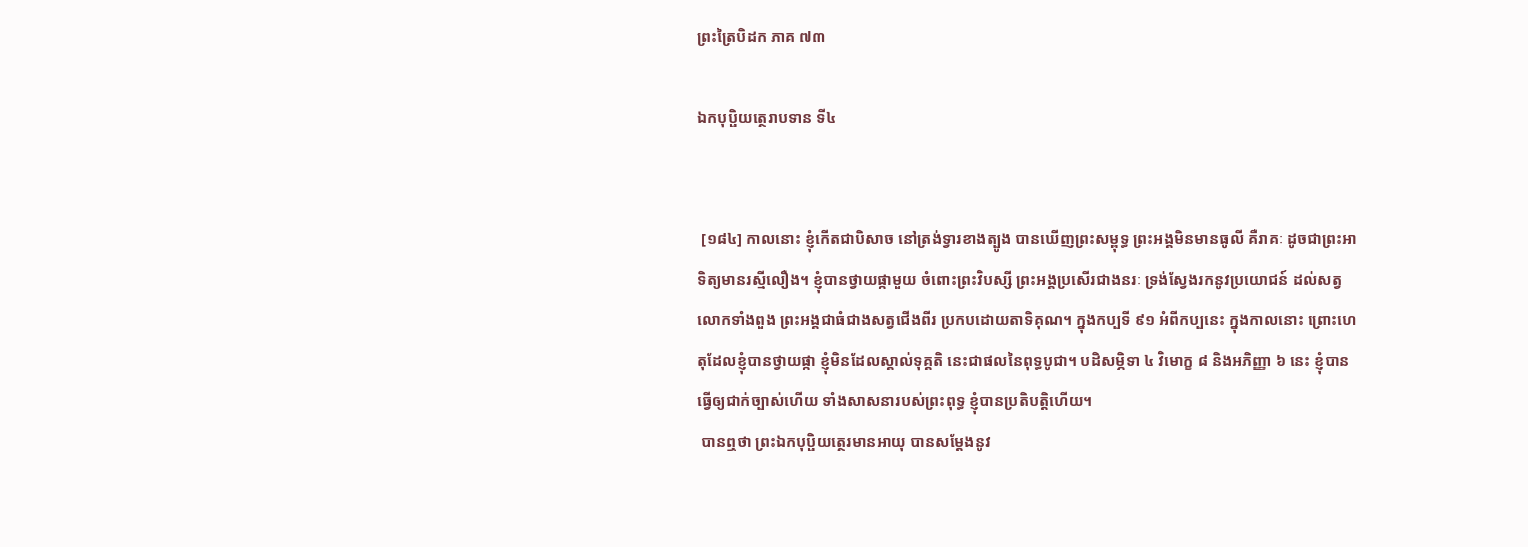ព្រះត្រៃបិដក ភាគ ៧៣

ឯកបុប្ផិយត្ថេរាបទាន ទី៤


 [១៨៤] កាលនោះ ខ្ញុំកើតជាបិសាច នៅត្រង់ទ្វារខាងត្បូង បានឃើញព្រះសម្ពុទ្ធ ព្រះអង្គមិនមានធូលី គឺរាគៈ ដូចជាព្រះអាទិត្យមានរស្មីលឿង។ ខ្ញុំបានថ្វាយផ្កាមួយ ចំពោះព្រះវិបស្សី ព្រះអង្គប្រសើរជាងនរៈ ទ្រង់ស្វែងរកនូវប្រយោជន៍ ដល់សត្វលោកទាំងពួង ព្រះអង្គជាធំជាងសត្វជើងពីរ ប្រកបដោយតាទិគុណ។ ក្នុងកប្បទី ៩១ អំពីកប្បនេះ ក្នុងកាលនោះ ព្រោះហេតុដែលខ្ញុំបានថ្វាយផ្កា ខ្ញុំមិនដែលស្គាល់ទុគ្គតិ នេះជាផលនៃពុទ្ធបូជា។ បដិសម្ភិទា ៤ វិមោក្ខ ៨ និងអភិញ្ញា ៦ នេះ ខ្ញុំបានធ្វើឲ្យជាក់ច្បាស់ហើយ ទាំងសាសនារបស់ព្រះពុទ្ធ ខ្ញុំបានប្រតិបត្តិហើយ។
 បានឮថា ព្រះឯកបុប្ផិយត្ថេរមានអាយុ បានសម្តែងនូវ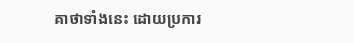គាថាទាំងនេះ ដោយប្រការ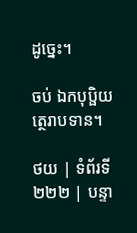ដូច្នេះ។

ចប់ ឯកបុប្ផិយត្ថេរាបទាន។

ថយ | ទំព័រទី ២២២ | បន្ទា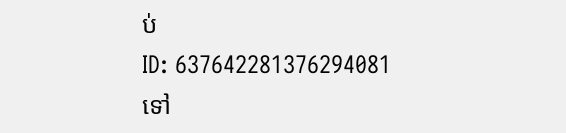ប់
ID: 637642281376294081
ទៅ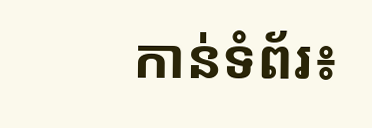កាន់ទំព័រ៖